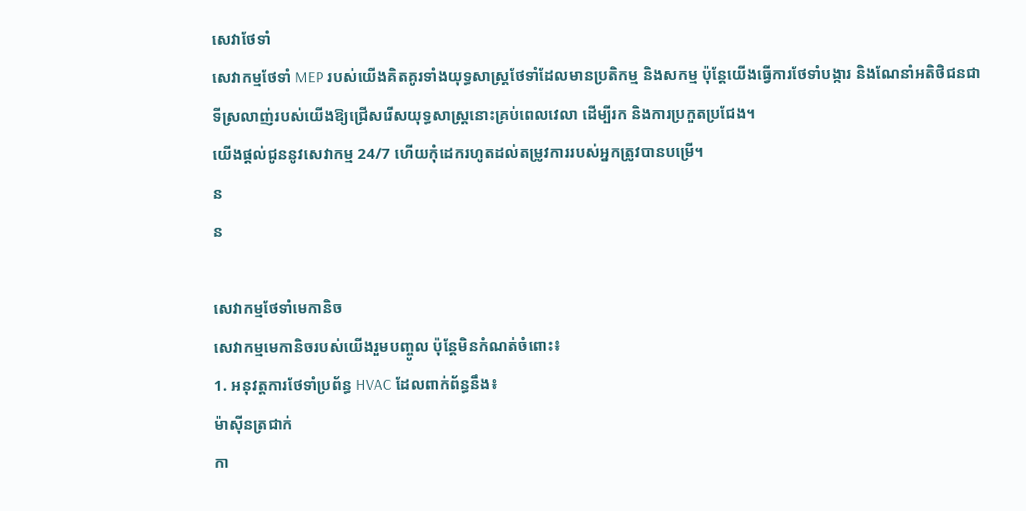សេវាថែទាំ
សេវាកម្មថែទាំ MEP របស់យើងគិតគូរទាំងយុទ្ធសាស្រ្តថែទាំដែលមានប្រតិកម្ម និងសកម្ម ប៉ុន្តែយើងធ្វើការថែទាំបង្ការ និងណែនាំអតិថិជនជាទីស្រលាញ់របស់យើងឱ្យជ្រើសរើសយុទ្ធសាស្ត្រនោះគ្រប់ពេលវេលា ដើម្បីរក និងការប្រកួតប្រជែង។
យើងផ្តល់ជូននូវសេវាកម្ម 24/7 ហើយកុំដេករហូតដល់តម្រូវការរបស់អ្នកត្រូវបានបម្រើ។
ន
ន

សេវាកម្មថែទាំមេកានិច
សេវាកម្មមេកានិចរបស់យើងរួមបញ្ចូល ប៉ុន្តែមិនកំណត់ចំពោះ៖
1. អនុវត្តការថែទាំប្រព័ន្ធ HVAC ដែលពាក់ព័ន្ធនឹង៖
ម៉ាស៊ីនត្រជាក់
កា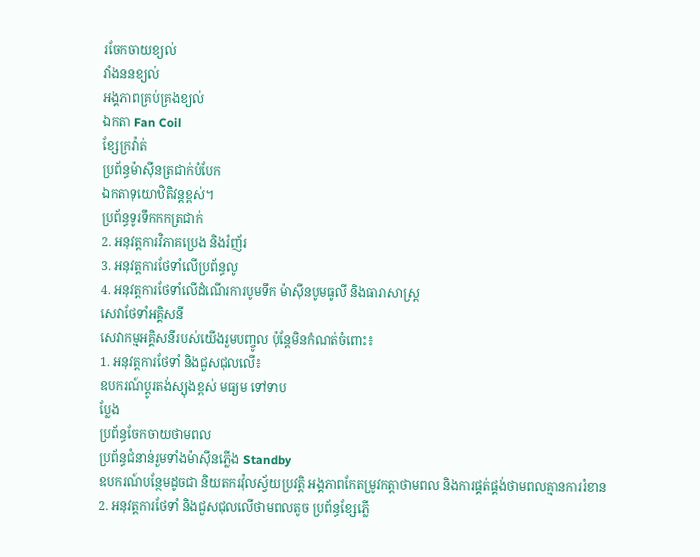រចែកចាយខ្យល់
វាំងននខ្យល់
អង្គភាពគ្រប់គ្រងខ្យល់
ឯកតា Fan Coil
ខ្សែក្រវ៉ាត់
ប្រព័ន្ធម៉ាស៊ីនត្រជាក់បំបែក
ឯកតាទុយោឋិតិវន្តខ្ពស់។
ប្រព័ន្ធទូរទឹកកកត្រជាក់
2. អនុវត្តការវិភាគប្រេង និងរំញ័រ
3. អនុវត្តការថែទាំលើប្រព័ន្ធលូ
4. អនុវត្តការថែទាំលើដំណើរការបូមទឹក ម៉ាស៊ីនបូមធូលី និងធារាសាស្ត្រ
សេវាថែទាំអគ្គិសនី
សេវាកម្មអគ្គិសនីរបស់យើងរួមបញ្ចូល ប៉ុន្តែមិនកំណត់ចំពោះ៖
1. អនុវត្តការថែទាំ និងជួសជុលលើ៖
ឧបករណ៍ប្តូរតង់ស្យុងខ្ពស់ មធ្យម ទៅទាប
ប្លែង
ប្រព័ន្ធចែកចាយថាមពល
ប្រព័ន្ធជំនាន់រួមទាំងម៉ាស៊ីនភ្លើង Standby
ឧបករណ៍បន្ថែមដូចជា និយតករវ៉ុលស្វ័យប្រវត្តិ អង្គភាពកែតម្រូវកត្តាថាមពល និងការផ្គត់ផ្គង់ថាមពលគ្មានការរំខាន
2. អនុវត្តការថែទាំ និងជួសជុលលើថាមពលតូច ប្រព័ន្ធខ្សែភ្លើ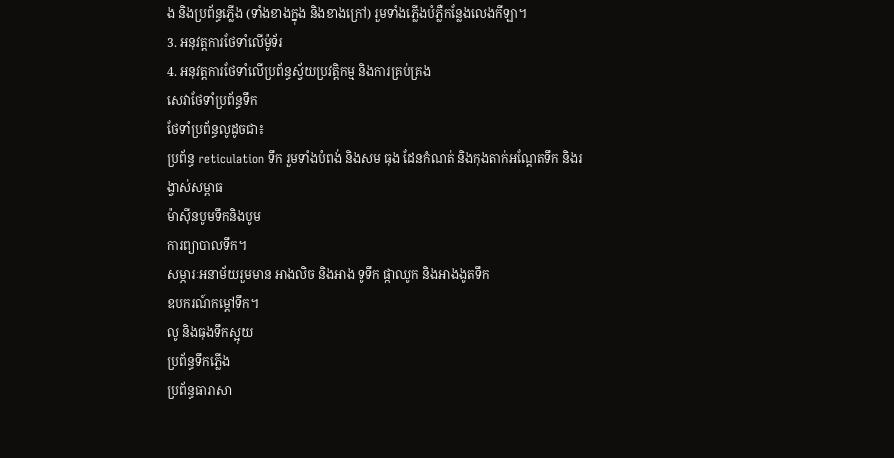ង និងប្រព័ន្ធភ្លើង (ទាំងខាងក្នុង និងខាងក្រៅ) រួមទាំងភ្លើងបំភ្លឺកន្លែងលេងកីឡា។
3. អនុវត្តការថែទាំលើម៉ូទ័រ
4. អនុវត្តការថែទាំលើប្រព័ន្ធស្វ័យប្រវត្តិកម្ម និងការគ្រប់គ្រង
សេវាថែទាំប្រព័ន្ធទឹក
ថែទាំប្រព័ន្ធលូដូចជា៖
ប្រព័ន្ធ reticulation ទឹក រួមទាំងបំពង់ និងសម ធុង ដែនកំណត់ និងកុងតាក់អណ្តែតទឹក និងរង្វាស់សម្ពាធ
ម៉ាស៊ីនបូមទឹកនិងបូម
ការព្យាបាលទឹក។
សម្ភារៈអនាម័យរួមមាន អាងលិច និងអាង ទូទឹក ផ្កាឈូក និងអាងងូតទឹក
ឧបករណ៍កម្តៅទឹក។
លូ និងធុងទឹកស្អុយ
ប្រព័ន្ធទឹកភ្លើង
ប្រព័ន្ធធារាសា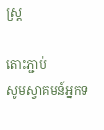ស្ត្រ

តោះភ្ជាប់
សូមស្វាគមន៍អ្នកទ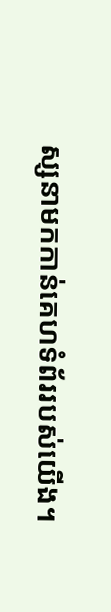ស្សនាមកកាន់គេហទំព័ររបស់យើង។